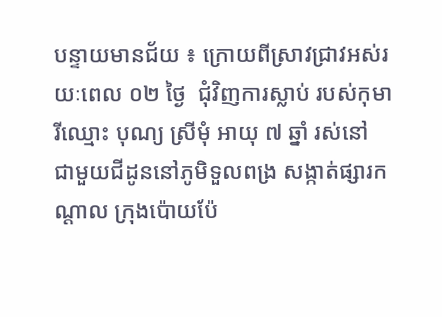បន្ទាយមានជ័យ ៖ ក្រោយពីស្រាវជ្រាវអស់រយៈពេល ០២ ថ្ងៃ  ជុំវិញការស្លាប់ របស់កុមារីឈ្មោះ បុណ្យ ស្រីមុំ អាយុ ៧ ឆ្នាំ រស់នៅ  ជាមួយជីដូននៅភូមិទួលពង្រ សង្កាត់ផ្សារកណ្តាល ក្រុងប៉ោយប៉ែ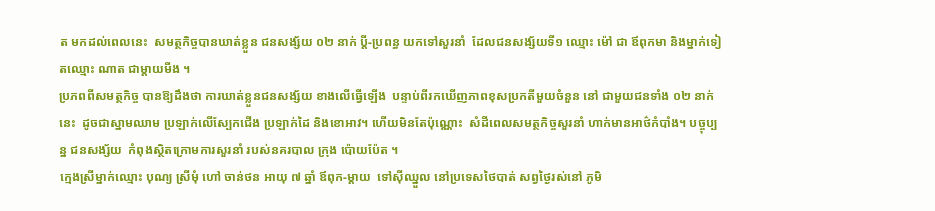ត មកដល់ពេលនេះ  សមត្ថកិច្ចបានឃាត់ខ្លួន ជនសង្ស័យ ០២ នាក់ ប្តី-ប្រពន្ធ យកទៅសួរនាំ  ដែលជនសង្ស័យទី១ ឈ្មោះ ម៉ៅ ជា ឪពុកមា និងម្នាក់ទៀតឈ្មោះ ណាត ជាម្តាយមីង ។
ប្រភពពីសមត្ថកិច្ច បានឱ្យដឹងថា ការឃាត់ខ្លួនជនសង្ស័យ ខាងលើធ្វើឡើង  បន្ទាប់ពីរកឃើញភាពខុសប្រកតីមួយចំនួន នៅ ជាមួយជនទាំង ០២ នាក់នេះ  ដូចជាស្នាមឈាម ប្រឡាក់លើស្បែកជើង ប្រឡាក់ដៃ និងខោអាវ។ ហើយមិនតែប៉ុណ្ណោះ  សំដីពេលសមត្ថកិច្ចសួរនាំ ហាក់មានអាថ៌កំបាំង។ បច្ចុប្បន្ន ជនសង្ស័យ  កំពុងស្ថិតក្រោមការសួរនាំ របស់នគរបាល ក្រុង ប៉ោយប៉ែត ។
ក្មេងស្រីម្នាក់ឈ្មោះ បុណ្យ ស្រីមុំ ហៅ ចាន់ថន អាយុ ៧ ឆ្នាំ ឪពុក-ម្ដាយ  ទៅស៊ីឈ្នួល នៅប្រទេសថៃបាត់ សព្វថ្ងៃរស់នៅ ភូមិ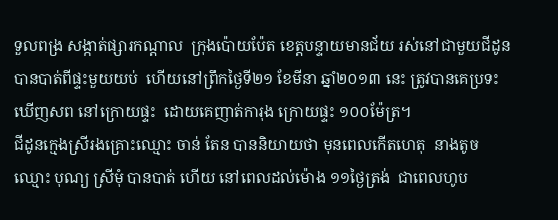ទួលពង្រ សង្កាត់ផ្សារកណ្ដាល  ក្រុងប៉ោយប៉ែត ខេត្ដបន្ទាយមានជ័យ រស់នៅជាមួយជីដូន បានបាត់ពីផ្ទះមួយយប់  ហើយនៅព្រឹកថ្ងៃទី២១ ខែមីនា ឆ្នាំ២០១៣ នេះ ត្រូវបានគេប្រទះឃើញសព នៅក្រោយផ្ទះ  ដោយគេញាត់ការុង ក្រោយផ្ទះ ១០០ម៉ែត្រ។
ជីដូនក្មេងស្រីរងគ្រោះឈ្មោះ ចាន់ តែន បាននិយាយថា មុនពេលកើតហេតុ  នាងតូចឈ្មោះ បុណ្យ ស្រីមុំ បានបាត់ ហើយ នៅពេលដល់ម៉ោង ១១ថ្ងៃត្រង់  ជាពេលហូប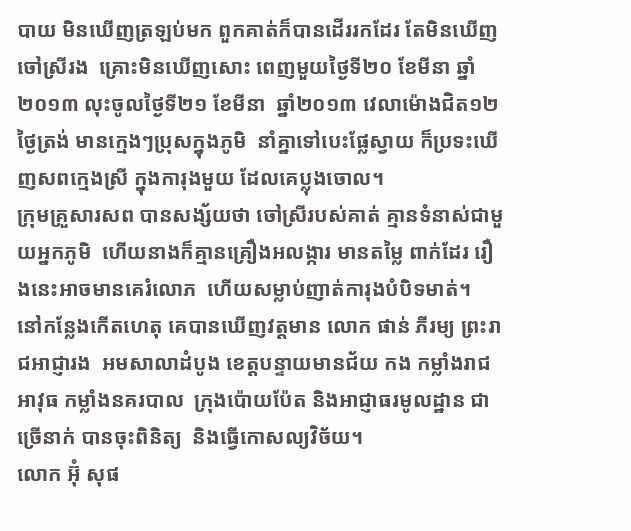បាយ មិនឃើញត្រឡប់មក ពួកគាត់ក៏បានដើររកដែរ តែមិនឃើញចៅស្រីរង  គ្រោះមិនឃើញសោះ ពេញមួយថ្ងៃទី២០ ខែមីនា ឆ្នាំ២០១៣ លុះចូលថ្ងៃទី២១ ខែមីនា  ឆ្នាំ២០១៣ វេលាម៉ោងជិត១២ ថ្ងៃត្រង់ មានក្មេងៗប្រុសក្នុងភូមិ  នាំគ្នាទៅបេះផ្លែស្វាយ ក៏ប្រទះឃើញសពក្មេងស្រី ក្នុងការុងមួយ ដែលគេប្លុងចោល។
ក្រុមគ្រួសារសព បានសង្ស័យថា ចៅស្រីរបស់គាត់ គ្មានទំនាស់ជាមួយអ្នកភូមិ  ហើយនាងក៏គ្មានគ្រឿងអលង្ការ មានតម្លៃ ពាក់ដែរ រឿងនេះអាចមានគេរំលោភ  ហើយសម្លាប់ញាត់ការុងបំបិទមាត់។
នៅកន្លែងកើតហេតុ គេបានឃើញវត្ដមាន លោក ផាន់ ភីរម្យ ព្រះរាជអាជ្ញារង  អមសាលាដំបូង ខេត្ដបន្ទាយមានជ័យ កង កម្លាំងរាជអាវុធ កម្លាំងនគរបាល  ក្រុងប៉ោយប៉ែត និងអាជ្ញាធរមូលដ្ឋាន ជាច្រើនាក់ បានចុះពិនិត្យ  និងធ្វើកោសល្យវិច័យ។
លោក អ៊ុំ សុផ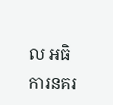ល អធិការនគរ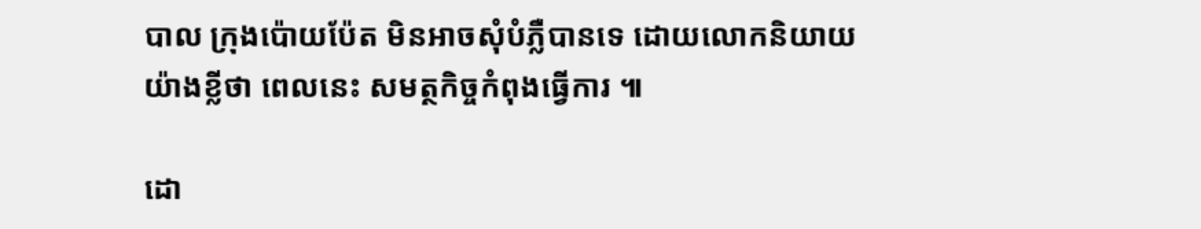បាល ក្រុងប៉ោយប៉ែត មិនអាចសុំបំភ្លឺបានទេ ដោយលោកនិយាយយ៉ាងខ្លីថា ពេលនេះ សមត្ថកិច្ចកំពុងធ្វើការ ៕

ដោ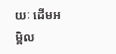យៈ ដើមអម្ពិល